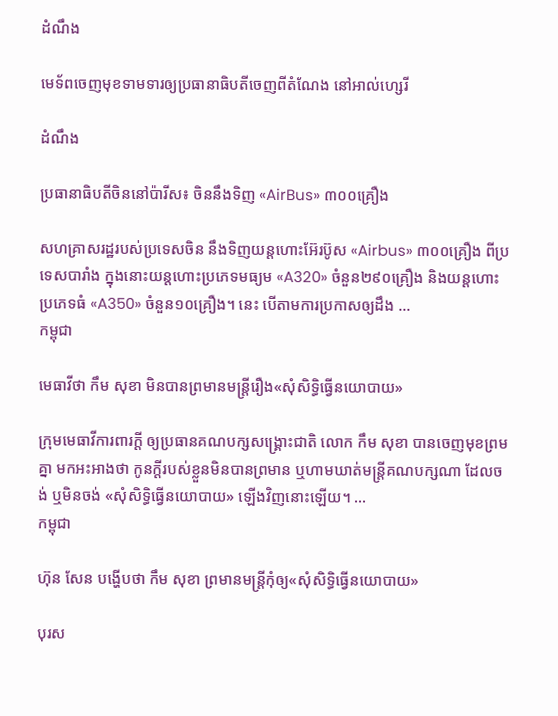ដំណឹង

មេទ័ពចេញមុខទាមទារឲ្យប្រធានាធិបតីចេញពីតំណែង នៅអាល់ហ្សេរី

ដំណឹង

ប្រធានាធិបតីចិននៅប៉ារីស៖ ចិននឹងទិញ «AirBus» ៣០០គ្រឿង

សហគ្រាសរដ្ឋរបស់ប្រទេសចិន នឹងទិញយន្ដហោះអ៊ែរប៊ូស «Airbus» ៣០០គ្រឿង ពីប្រទេសបារាំង ក្នុងនោះយន្ដហោះប្រភេទមធ្យម «A320» ចំនួន២៩០គ្រឿង និងយន្ដហោះប្រភេទធំ «A350» ចំនួន១០គ្រឿង។ នេះ បើតាមការប្រកាសឲ្យដឹង ...
កម្ពុជា

មេធាវីថា កឹម សុខា មិនបានព្រមានមន្ត្រីរឿង«សុំសិទ្ធិធ្វើនយោបាយ»

ក្រុមមេធាវីការពារក្ដី ឲ្យប្រធានគណបក្សសង្គ្រោះជាតិ លោក កឹម សុខា បានចេញមុខព្រមគ្នា មកអះអាងថា កូនក្ដីរបស់ខ្លួនមិនបានព្រមាន ឬហាមឃាត់មន្ត្រីគណបក្សណា ដែលចង់ ឬមិនចង់ «សុំសិទ្ធិធ្វើនយោបាយ» ឡើងវិញនោះឡើយ។ ...
កម្ពុជា

ហ៊ុន សែន បង្ហើបថា កឹម សុខា ព្រមានមន្ត្រីកុំឲ្យ«សុំសិទ្ធិធ្វើនយោបាយ»

បុរស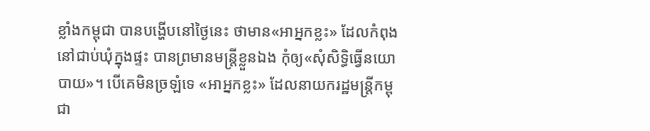ខ្លាំងកម្ពុជា បានបង្ហើបនៅថ្ងៃនេះ ថាមាន«អាអ្នកខ្លះ» ដែលកំពុងនៅជាប់ឃុំក្នុងផ្ទះ បានព្រមានមន្ត្រីខ្លួនឯង កុំឲ្យ«សុំសិទ្ធិធ្វើនយោបាយ»។ បើគេមិនច្រឡំទេ «អាអ្នកខ្លះ» ដែលនាយករដ្ឋមន្ត្រីកម្ពុជា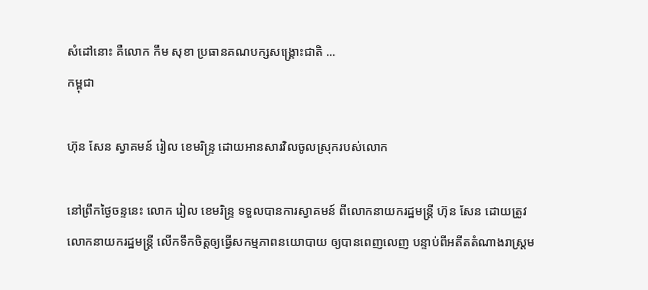សំដៅនោះ គឺលោក កឹម សុខា ប្រធានគណបក្សសង្គ្រោះជាតិ ...
កម្ពុជា

ហ៊ុន សែន ស្វាគមន៍ រៀល ខេមរិន្ទ្រ ដោយអានសារវិលចូលស្រុករបស់លោក

នៅព្រឹកថ្ងៃចន្ទនេះ លោក រៀល ខេមរិន្ទ្រ ទទួលបានការស្វាគមន៍ ពីលោកនាយករដ្ឋមន្ត្រី ហ៊ុន សែន ដោយត្រូវលោកនាយករដ្ឋមន្ត្រី លើកទឹកចិត្តឲ្យធ្វើសកម្មភាពនយោបាយ ឲ្យបានពេញលេញ បន្ទាប់ពីអតីតតំណាងរាស្ត្រម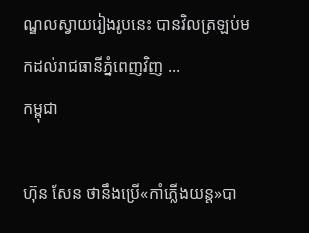ណ្ឌលស្វាយរៀងរូបនេះ បានវិលត្រឡប់មកដល់រាជធានីភ្នំពេញវិញ ...
កម្ពុជា

ហ៊ុន សែន ថានឹងប្រើ«កាំភ្លើងយន្ដ»បា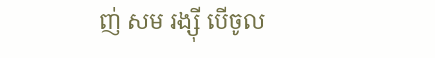ញ់ សម រង្ស៊ី បើចូល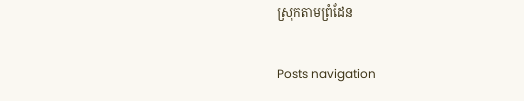ស្រុកតាមព្រំដែន

Posts navigation